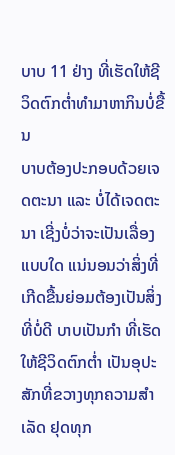ບາບ 11 ຢ່າງ ທີ່ເຮັດໃຫ້ຊີວິດຕົກຕ່ຳທຳມາຫາກິນບໍ່ຂື້ນ
ບາບຕ້ອງປະກອບດ້ວຍເຈດຕະນາ ແລະ ບໍ່ໄດ້ເຈດຕະນາ ເຊີ່ງບໍ່ວ່າຈະເປັນເລື່ອງແບບໃດ ແນ່ນອນວ່າສິ່ງທີ່ເກີດຂື້ນຍ່ອມຕ້ອງເປັນສິ່ງທີ່ບໍ່ດີ ບາບເປັນກຳ ທີ່ເຮັດໃຫ້ຊີວິດຕົກຕໍ່າ ເປັນອຸປະສັກທີ່ຂວາງທຸກຄວາມສຳເລັດ ຢຸດທຸກ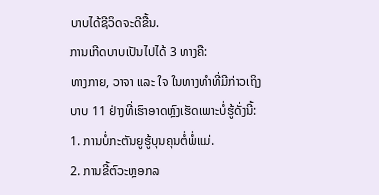ບາບໄດ້ຊີວິດຈະດີຂື້ນ.
ການເກີດບາບເປັນໄປໄດ້ 3 ທາງຄື:
ທາງກາຍ, ວາຈາ ແລະ ໃຈ ໃນທາງທຳທີ່ມີກ່າວເຖິງ
ບາບ 11 ຢ່າງທີ່ເຮົາອາດຫຼົງເຮັດເພາະບໍ່ຮູ້ດັ່ງນີ້:
1. ການບໍ່ກະຕັນຍູຮູ້ບຸນຄຸນຕໍ່ພໍ່ແມ່.
2. ການຂີ້ຕົວະຫຼອກລ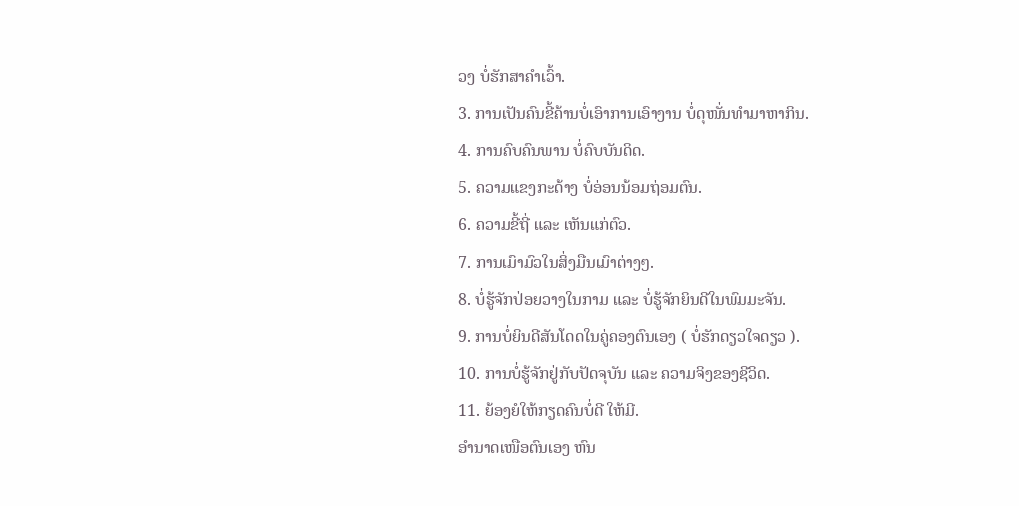ວງ ບໍ່ຮັກສາຄຳເວົ້າ.
3. ການເປັນຄົນຂີ້ຄ້ານບໍ່ເອົາການເອົາງານ ບໍ່ດຸໜັ່ນທຳມາຫາກິນ.
4. ການຄົບຄົນພານ ບໍ່ຄົບບັນດິດ.
5. ຄວາມແຂງກະດ້າງ ບໍ່ອ່ອນນ້ອມຖ່ອມຕົນ.
6. ຄວາມຂີ້ຖີ່ ແລະ ເຫັນແກ່ຕົວ.
7. ການເມົາມົວໃນສິ່ງມືນເມົາຕ່າງໆ.
8. ບໍ່ຮູ້ຈັກປ່ອຍວາງໃນກາມ ແລະ ບໍ່ຮູ້ຈັກຍິນດີໃນພົມມະຈັນ.
9. ການບໍ່ຍິນດີສັນໂດດໃນຄູ່ຄອງຕົນເອງ ( ບໍ່ຮັກດຽວໃຈດຽວ ).
10. ການບໍ່ຮູ້ຈັກຢູ່ກັບປັດຈຸບັນ ແລະ ຄວາມຈິງຂອງຊີວິດ.
11. ຍ້ອງຍໍໃຫ້ກຽດຄົນບໍ່ດີ ໃຫ້ມີ.
ອຳນາດເໜືອຕົນເອງ ຫົນ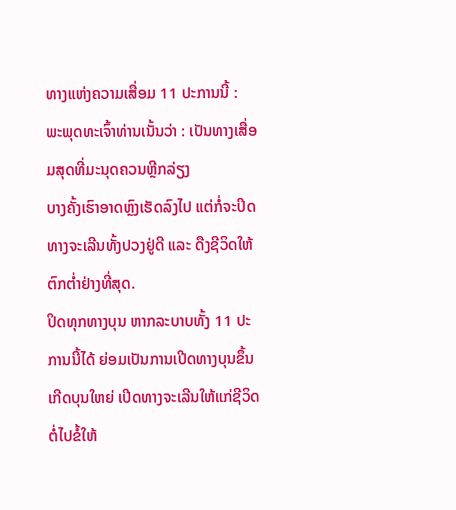ທາງແຫ່ງຄວາມເສື່ອມ 11 ປະການນີ້ :
ພະພຸດທະເຈົ້າທ່ານເນັ້ນວ່າ : ເປັນທາງເສື່ອມສຸດທີ່ມະນຸດຄວນຫຼີກລ່ຽງ
ບາງຄັ້ງເຮົາອາດຫຼົງເຮັດລົງໄປ ແຕ່ກໍ່ຈະປິດທາງຈະເລີນທັ້ງປວງຢູ່ດີ ແລະ ດືງຊີວິດໃຫ້ຕົກຕ່ຳຢ່າງທີ່ສຸດ.
ປິດທຸກທາງບຸນ ຫາກລະບາບທັ້ງ 11 ປະການນີ້ໄດ້ ຍ່ອມເປັນການເປີດທາງບຸນຂຶ້ນ ເກີດບຸນໃຫຍ່ ເປີດທາງຈະເລີນໃຫ້ແກ່ຊີວິດຕໍ່ໄປຂໍ້ໃຫ້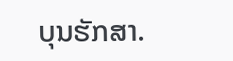ບຸນຮັກສາ.